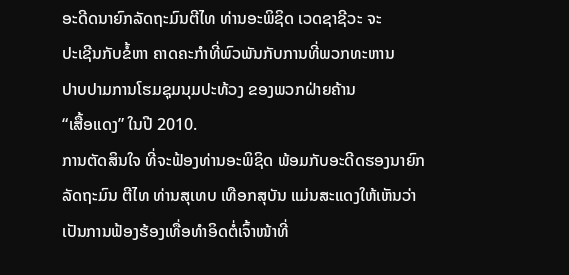ອະດີດນາຍົກລັດຖະມົນຕີໄທ ທ່ານອະພິຊິດ ເວດຊາຊີວະ ຈະ
ປະເຊີນກັບຂໍ້ຫາ ຄາດຄະກຳທີ່ພົວພັນກັບການທີ່ພວກທະຫານ
ປາບປາມການໂຮມຊຸມນຸມປະທ້ວງ ຂອງພວກຝ່າຍຄ້ານ
“ເສື້ອແດງ” ໃນປີ 2010.
ການຕັດສິນໃຈ ທີ່ຈະຟ້ອງທ່ານອະພິຊິດ ພ້ອມກັບອະດີດຮອງນາຍົກລັດຖະມົນ ຕີໄທ ທ່ານສຸເທບ ເທືອກສຸບັນ ແມ່ນສະແດງໃຫ້ເຫັນວ່າ ເປັນການຟ້ອງຮ້ອງເທື່ອທຳອິດຕໍ່ເຈົ້າໜ້າທີ່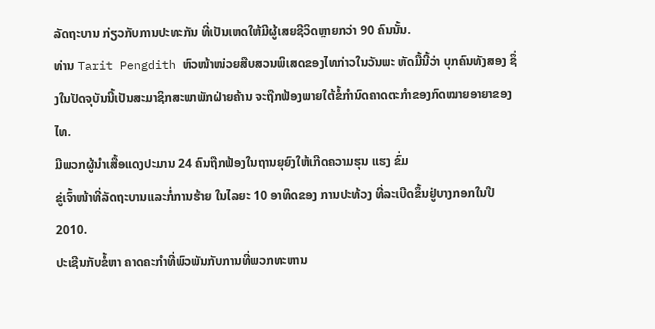ລັດຖະບານ ກ່ຽວກັບການປະທະກັນ ທີ່ເປັນເຫດໃຫ້ມີຜູ້ເສຍຊີວິດຫຼາຍກວ່າ 90 ຄົນນັ້ນ.
ທ່ານ Tarit Pengdith ຫົວໜ້າໜ່ວຍສືບສວນພິເສດຂອງໄທກ່າວໃນວັນພະ ຫັດມື້ນີ້ວ່າ ບຸກຄົນທັງສອງ ຊຶ່ງໃນປັດຈຸບັນນີ້ເປັນສະມາຊິກສະພາພັກຝ່າຍຄ້ານ ຈະຖືກຟ້ອງພາຍໃຕ້ຂໍ້ກຳນົດຄາດຕະກຳຂອງກົດໝາຍອາຍາຂອງໄທ.
ມີພວກຜູ້ນຳເສື້ອແດງປະມານ 24 ຄົນຖືກຟ້ອງໃນຖານຍຸຍົງໃຫ້ເກີດຄວາມຮຸນ ແຮງ ຂົ່ມ
ຂູ່ເຈົ້າໜ້າທີ່ລັດຖະບານແລະກໍ່ການຮ້າຍ ໃນໄລຍະ 10 ອາທິດຂອງ ການປະທ້ວງ ທີ່ລະເບີດຂຶ້ນຢູ່ບາງກອກໃນປີ 2010.
ປະເຊີນກັບຂໍ້ຫາ ຄາດຄະກຳທີ່ພົວພັນກັບການທີ່ພວກທະຫານ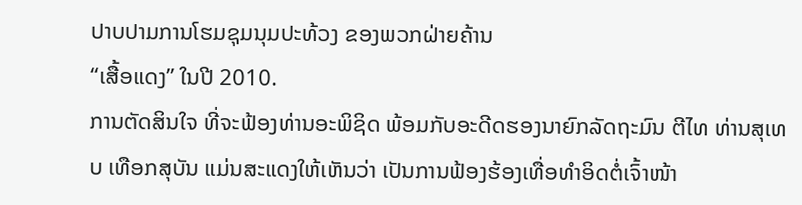ປາບປາມການໂຮມຊຸມນຸມປະທ້ວງ ຂອງພວກຝ່າຍຄ້ານ
“ເສື້ອແດງ” ໃນປີ 2010.
ການຕັດສິນໃຈ ທີ່ຈະຟ້ອງທ່ານອະພິຊິດ ພ້ອມກັບອະດີດຮອງນາຍົກລັດຖະມົນ ຕີໄທ ທ່ານສຸເທບ ເທືອກສຸບັນ ແມ່ນສະແດງໃຫ້ເຫັນວ່າ ເປັນການຟ້ອງຮ້ອງເທື່ອທຳອິດຕໍ່ເຈົ້າໜ້າ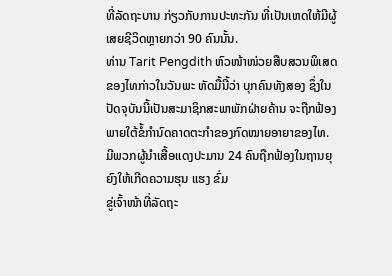ທີ່ລັດຖະບານ ກ່ຽວກັບການປະທະກັນ ທີ່ເປັນເຫດໃຫ້ມີຜູ້ເສຍຊີວິດຫຼາຍກວ່າ 90 ຄົນນັ້ນ.
ທ່ານ Tarit Pengdith ຫົວໜ້າໜ່ວຍສືບສວນພິເສດຂອງໄທກ່າວໃນວັນພະ ຫັດມື້ນີ້ວ່າ ບຸກຄົນທັງສອງ ຊຶ່ງໃນປັດຈຸບັນນີ້ເປັນສະມາຊິກສະພາພັກຝ່າຍຄ້ານ ຈະຖືກຟ້ອງພາຍໃຕ້ຂໍ້ກຳນົດຄາດຕະກຳຂອງກົດໝາຍອາຍາຂອງໄທ.
ມີພວກຜູ້ນຳເສື້ອແດງປະມານ 24 ຄົນຖືກຟ້ອງໃນຖານຍຸຍົງໃຫ້ເກີດຄວາມຮຸນ ແຮງ ຂົ່ມ
ຂູ່ເຈົ້າໜ້າທີ່ລັດຖະ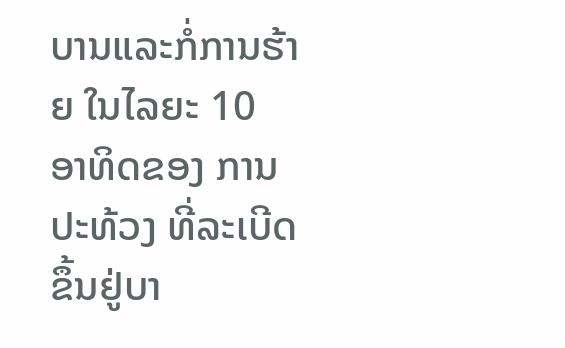ບານແລະກໍ່ການຮ້າຍ ໃນໄລຍະ 10 ອາທິດຂອງ ການປະທ້ວງ ທີ່ລະເບີດຂຶ້ນຢູ່ບາ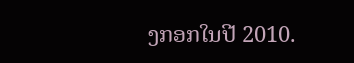ງກອກໃນປີ 2010.